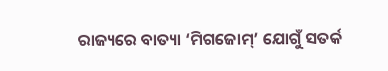ରାଜ୍ୟରେ ବାତ୍ୟା ‘ମିଗଜୋମ୍’ ଯୋଗୁଁ ସତର୍କ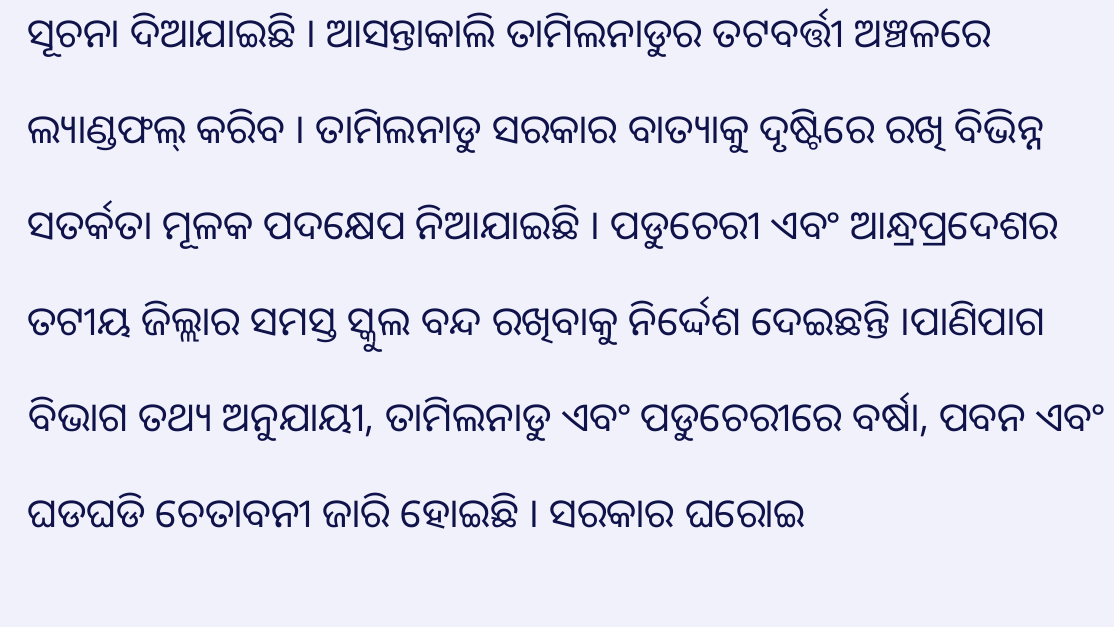ସୂଚନା ଦିଆଯାଇଛି । ଆସନ୍ତାକାଲି ତାମିଲନାଡୁର ତଟବର୍ତ୍ତୀ ଅଞ୍ଚଳରେ ଲ୍ୟାଣ୍ଡଫଲ୍ କରିବ । ତାମିଲନାଡୁ ସରକାର ବାତ୍ୟାକୁ ଦୃଷ୍ଟିରେ ରଖି ବିଭିନ୍ନ ସତର୍କତା ମୂଳକ ପଦକ୍ଷେପ ନିଆଯାଇଛି । ପଡୁଚେରୀ ଏବଂ ଆନ୍ଧ୍ରପ୍ରଦେଶର ତଟୀୟ ଜିଲ୍ଲାର ସମସ୍ତ ସ୍କୁଲ ବନ୍ଦ ରଖିବାକୁ ନିର୍ଦ୍ଦେଶ ଦେଇଛନ୍ତି ।ପାଣିପାଗ ବିଭାଗ ତଥ୍ୟ ଅନୁଯାୟୀ, ତାମିଲନାଡୁ ଏବଂ ପଡୁଚେରୀରେ ବର୍ଷା, ପବନ ଏବଂ ଘଡଘଡି ଚେତାବନୀ ଜାରି ହୋଇଛି । ସରକାର ଘରୋଇ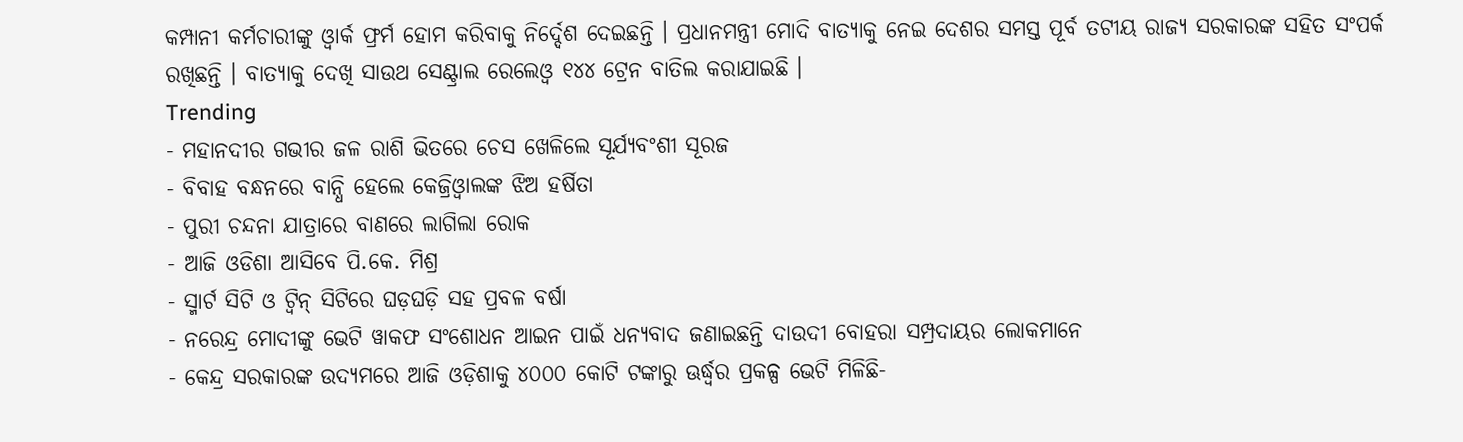କମ୍ପାନୀ କର୍ମଚାରୀଙ୍କୁ ଓ୍ଵାର୍କ ଫ୍ରର୍ମ ହୋମ କରିବାକୁ ନିର୍ଦ୍ଦେଶ ଦେଇଛନ୍ତି । ପ୍ରଧାନମନ୍ତ୍ରୀ ମୋଦି ବାତ୍ୟାକୁ ନେଇ ଦେଶର ସମସ୍ତ ପୂର୍ବ ତଟୀୟ ରାଜ୍ୟ ସରକାରଙ୍କ ସହିତ ସଂପର୍କ ରଖିଛନ୍ତି । ବାତ୍ୟାକୁ ଦେଖି ସାଉଥ ସେଣ୍ଟ୍ରାଲ ରେଲେଓ୍ଵ ୧୪୪ ଟ୍ରେନ ବାତିଲ କରାଯାଇଛି ।
Trending
- ମହାନଦୀର ଗଭୀର ଜଳ ରାଶି ଭିତରେ ଚେସ ଖେଳିଲେ ସୂର୍ଯ୍ୟବଂଶୀ ସୂରଜ
- ବିବାହ ବନ୍ଧନରେ ବାନ୍ଧି ହେଲେ କେଜ୍ରିଓ୍ବାଲଙ୍କ ଝିଅ ହର୍ଷିତା
- ପୁରୀ ଚନ୍ଦନା ଯାତ୍ରାରେ ବାଣରେ ଲାଗିଲା ରୋକ
- ଆଜି ଓଡିଶା ଆସିବେ ପି.କେ. ମିଶ୍ର
- ସ୍ମାର୍ଟ ସିଟି ଓ ଟ୍ଵିନ୍ ସିଟିରେ ଘଡ଼ଘଡ଼ି ସହ ପ୍ରବଳ ବର୍ଷା
- ନରେନ୍ଦ୍ର ମୋଦୀଙ୍କୁ ଭେଟି ୱାକଫ ସଂଶୋଧନ ଆଇନ ପାଇଁ ଧନ୍ୟବାଦ ଜଣାଇଛନ୍ତି ଦାଉଦୀ ବୋହରା ସମ୍ପ୍ରଦାୟର ଲୋକମାନେ
- କେନ୍ଦ୍ର ସରକାରଙ୍କ ଉଦ୍ୟମରେ ଆଜି ଓଡ଼ିଶାକୁ ୪୦୦୦ କୋଟି ଟଙ୍କାରୁ ଊର୍ଦ୍ଧ୍ବର ପ୍ରକଳ୍ପ ଭେଟି ମିଳିଛି-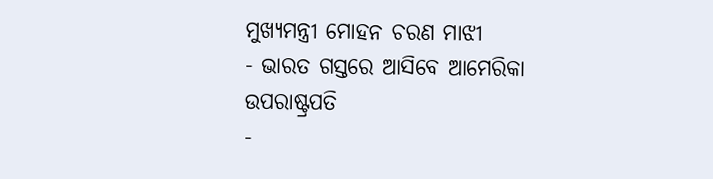ମୁଖ୍ୟମନ୍ତ୍ରୀ ମୋହନ ଚରଣ ମାଝୀ
- ଭାରତ ଗସ୍ତରେ ଆସିବେ ଆମେରିକା ଉପରାଷ୍ଟ୍ରପତି
-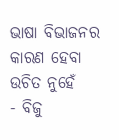ଭାଷା ବିଭାଜନର କାରଣ ହେବା ଉଚିତ ନୁହେଁ
- ବିଜୁ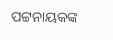ପଟ୍ଟନାୟକଙ୍କ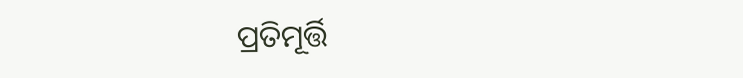ପ୍ରତିମୂର୍ତ୍ତି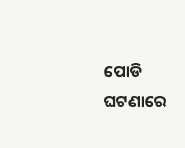ପୋଡି ଘଟଣାରେ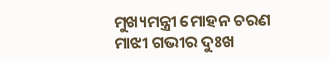ମୁଖ୍ୟମନ୍ତ୍ରୀ ମୋହନ ଚରଣ ମାଝୀ ଗଭୀର ଦୁଃଖ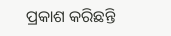ପ୍ରକାଶ କରିଛନ୍ତି